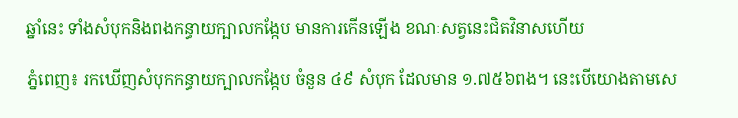ឆ្នាំនេះ ទាំងសំបុកនិងពងកន្ធាយក្បាលកង្កែប មានការកើនឡើង ខណៈសត្វនេះជិតវិនាសហើយ

ភ្នំពេញ៖ រកឃើញសំបុកកន្ធាយក្បាលកង្កែប ចំនួន ៤៩ សំបុក ដែលមាន ១.៧៥៦ពង។ នេះបើយោងតាមសេ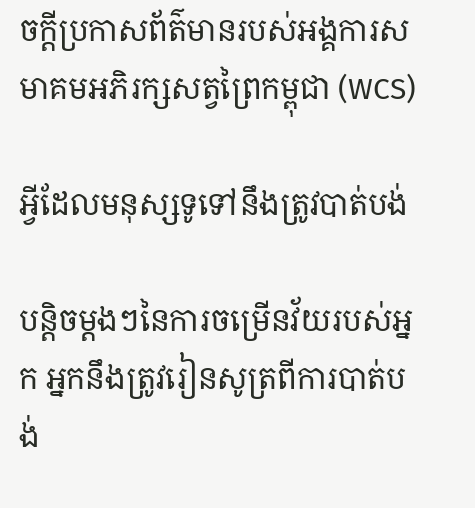ចក្តីប្រកាសព័ត៌មានរបស់អង្គការសមាគមអភិរក្សសត្វព្រៃកម្ពុជា (WCS)

អ្វីដែលមនុស្សទូទៅនឹងត្រូវបាត់បង់

បន្តិចម្តងៗនៃការចម្រើនវ័យរបស់អ្នក អ្នកនឹងត្រូវរៀនសូត្រពីការបាត់បង់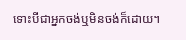ទោះបីជាអ្នកចង់ឬមិនចង់ក៏ដោយ។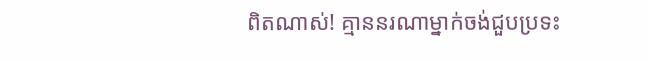ពិតណាស់! គ្មាននរណាម្នាក់ចង់ជួបប្រទះ